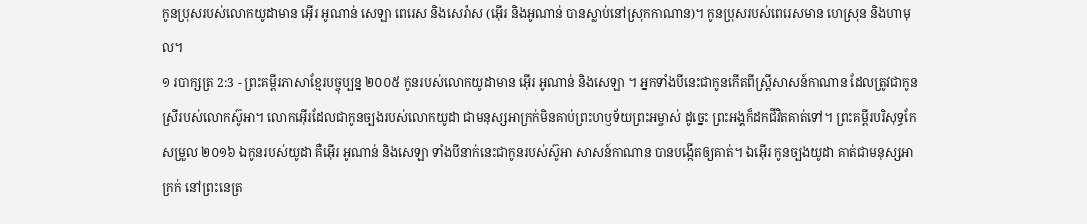កូនប្រុសរបស់លោកយូដាមាន អ៊ើរ អូណាន់ សេឡា ពេរេស និងសេរ៉ាស (អ៊ើរ និងអូណាន់ បានស្លាប់នៅស្រុកកាណាន)។ កូនប្រុសរបស់ពេរេសមាន ហេស្រុន និងហាមុល។
១ របាក្សត្រ 2:3 - ព្រះគម្ពីរភាសាខ្មែរបច្ចុប្បន្ន ២០០៥ កូនរបស់លោកយូដាមាន អ៊ើរ អូណាន់ និងសេឡា ។ អ្នកទាំងបីនេះជាកូនកើតពីស្ត្រីសាសន៍កាណាន ដែលត្រូវជាកូនស្រីរបស់លោកស៊ូអា។ លោកអ៊ើរដែលជាកូនច្បងរបស់លោកយូដា ជាមនុស្សអាក្រក់មិនគាប់ព្រះហឫទ័យព្រះអម្ចាស់ ដូច្នេះ ព្រះអង្គក៏ដកជីវិតគាត់ទៅ។ ព្រះគម្ពីរបរិសុទ្ធកែសម្រួល ២០១៦ ឯកូនរបស់យូដា គឺអ៊ើរ អូណាន់ និងសេឡា ទាំងបីនាក់នេះជាកូនរបស់ស៊ូអា សាសន៍កាណាន បានបង្កើតឲ្យគាត់។ ឯអ៊ើរ កូនច្បងយូដា គាត់ជាមនុស្សអាក្រក់ នៅព្រះនេត្រ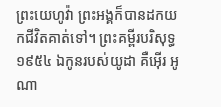ព្រះយេហូវ៉ា ព្រះអង្គក៏បានដកយកជីវិតគាត់ទៅ។ ព្រះគម្ពីរបរិសុទ្ធ ១៩៥៤ ឯកូនរបស់យូដា គឺអ៊ើរ អូណា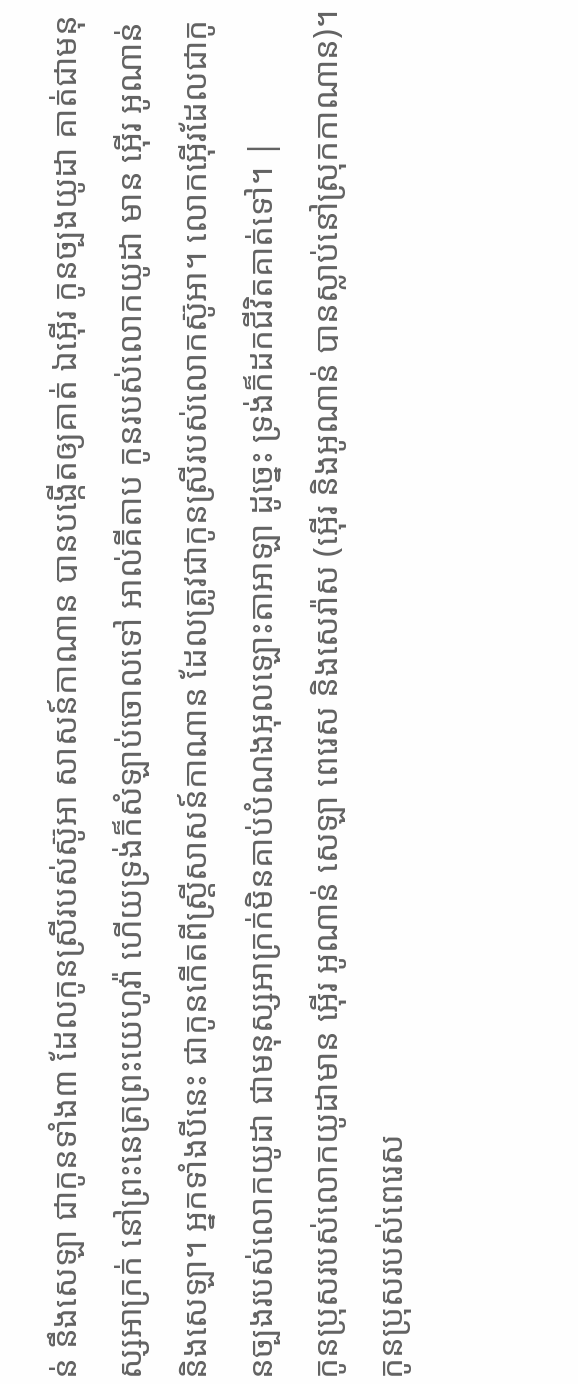ន់ នឹងសេឡា ជាកូនទាំង៣ ដែលកូនស្រីរបស់ស៊ូអា សាសន៍កាណាន បានបង្កើតឲ្យគាត់ ឯអ៊ើរ កូនច្បងយូដា គាត់ជាមនុស្សអាក្រក់ នៅព្រះនេត្រព្រះយេហូវ៉ា ហើយទ្រង់ក៏សំឡាប់ចោលទៅ អាល់គីតាប កូនរបស់លោកយូដា មាន អ៊ើរ អូណាន់ និងសេឡា។ អ្នកទាំងបីនេះ ជាកូនកើតពីស្ត្រីសាសន៍កាណាន ដែលត្រូវជាកូនស្រីរបស់លោកស៊ូអា។ លោកអ៊ើរដែលជាកូនច្បងរបស់លោកយូដា ជាមនុស្សអាក្រក់មិនគាប់បំណងអុលឡោះតាអាឡា ដូច្នេះ ទ្រង់ក៏ដកជីវិតគាត់ទៅ។ |
កូនប្រុសរបស់លោកយូដាមាន អ៊ើរ អូណាន់ សេឡា ពេរេស និងសេរ៉ាស (អ៊ើរ និងអូណាន់ បានស្លាប់នៅស្រុកកាណាន)។ កូនប្រុសរបស់ពេរេស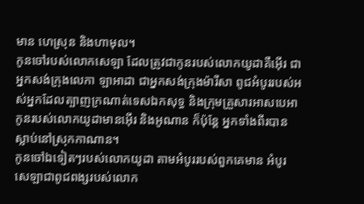មាន ហេស្រុន និងហាមុល។
កូនចៅរបស់លោកសេឡា ដែលត្រូវជាកូនរបស់លោកយូដាគឺអ៊ើរ ជាអ្នកសង់ក្រុងលេកា ឡាអាដា ជាអ្នកសង់ក្រុងម៉ារីសា ពូជអំបូររបស់អស់អ្នកដែលត្បាញក្រណាត់ទេសឯកសុទ្ធ និងក្រុមគ្រួសារអាសបេអា
កូនរបស់លោកយូដាមានអ៊ើរ និងអូណាន ក៏ប៉ុន្តែ អ្នកទាំងពីរបានស្លាប់នៅស្រុកកាណាន។
កូនចៅឯទៀតៗរបស់លោកយូដា តាមអំបូររបស់ពួកគេមាន អំបូរសេឡាជាពូជពង្សរបស់លោក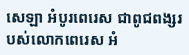សេឡា អំបូរពេរេស ជាពូជពង្សរបស់លោកពេរេស អំ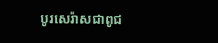បូរសេរ៉ាសជាពូជ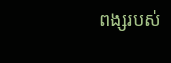ពង្សរបស់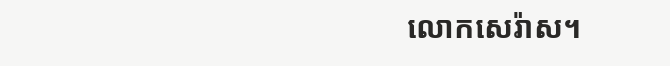លោកសេរ៉ាស។